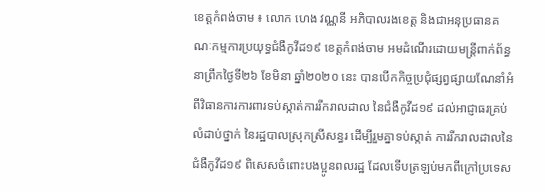ខេត្តកំពង់ចាម ៖ លោក ហេង វណ្ណនី អភិបាលរងខេត្ត និងជាអនុប្រធានគណៈកម្មការប្រយុទ្ធជំងឺកូវីដ១៩ ខេត្តកំពង់ចាម អមដំណើរដោយមន្ត្រីពាក់ព័ន្ធ នាព្រឹកថ្ងៃទី២៦ ខែមិនា ឆ្នាំ២០២០ នេះ បានបេីកកិច្ចប្រជុំផ្សព្វផ្សាយណែនាំអំពីវិធានការការពារទប់ស្កាត់ការរីករាលដាល នៃជំងឺកូវីដ១៩ ដល់អាជ្ញាធរគ្រប់លំដាប់ថ្នាក់ នៃរដ្ឋបាលស្រុកស្រីសន្ធរ ដើម្បីរួមគ្នាទប់ស្កាត់ ការរីករាលដាលនៃជំងឺកូវីដ១៩ ពិសេសចំពោះបងប្អូនពលរដ្ឋ ដែលទើបត្រឡប់មកពីក្រៅប្រទេស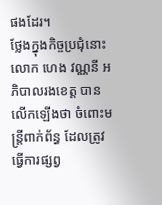ផងដែរ។
ថ្លែងក្នុងកិច្ចប្រជុំនោះ លោក ហេង វណ្ណនី អភិបាលរងខេត្ត បានលើកឡើងថា ចំពោះមន្ត្រីពាក់ព័ន្ធ ដែលត្រូវធ្វើការផ្សព្វ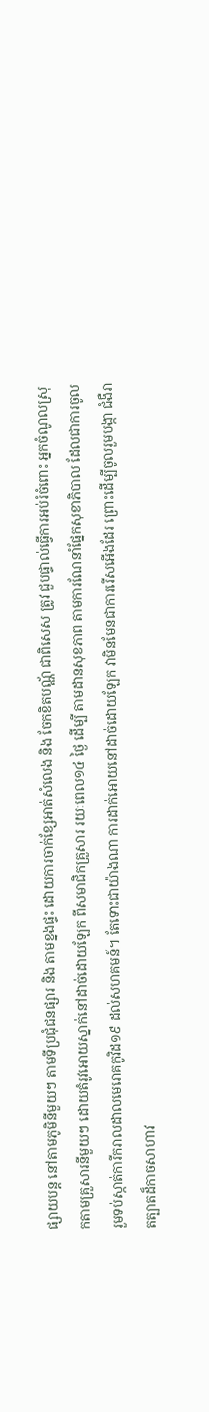ផ្សាយបន្ត នៅតាមភូមិនីមួយៗ តាមទីប្រជុំជនផ្សារ និង តាមខ្នងផ្ទះ ដោយការចាក់ខ្សែអាត់សំលេង និង ចែកខិតបណ្ណ័ ជាពិសេស ត្រូវ ជួបផ្ទាល់ធ្វើការអប់រំចំពោះ អ្នកចំណូលស្រុកតាមគ្រួសារនីមួយៗ ដោយតំរូវអោយស្នាក់នៅដាច់ដោយឡែក ពីសមាជិកគ្រួសារ រយៈពេល១៤ ថ្ងៃ ដើម្បី តាមដានសុខភាព តាមការណែនាំផ្នែកសុខាភិបាល ដែលជាការចូលរួមទប់ស្កាត់ការីករាលដាលមេរោគកូវិដ១៩ ដល់សហគមន៍។ តែទោះជាយ៉ាងណា ការដាក់អោយនៅដាច់ដោយឡែក វាមិនមែនជាការរេីសអេីងដែរ ព្រោះដើម្បីចូលរួមបង្កា ជំងឺរាតត្បាតដ៏កាចសាហាវ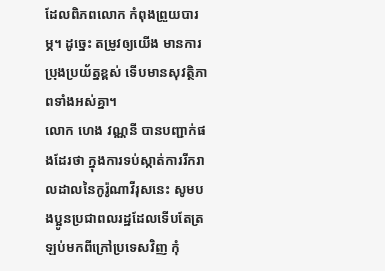ដែលពិភពលោក កំពុងព្រួយបារម្ភ។ ដូច្នេះ តម្រូវឲ្យយើង មានការប្រុងប្រយ័ត្នខ្ពស់ ទេីបមានសុវត្ថិភាពទាំងអស់គ្នា។
លោក ហេង វណ្ណនី បានបញ្ជាក់ផងដែរថា ក្នុងការទប់ស្កាត់ការរីករាលដាលនៃកូរ៉ូណាវីរុសនេះ សូមបងប្អូនប្រជាពលរដ្ឋដែលទើបតែត្រឡប់មកពីក្រៅប្រទេសវិញ កុំ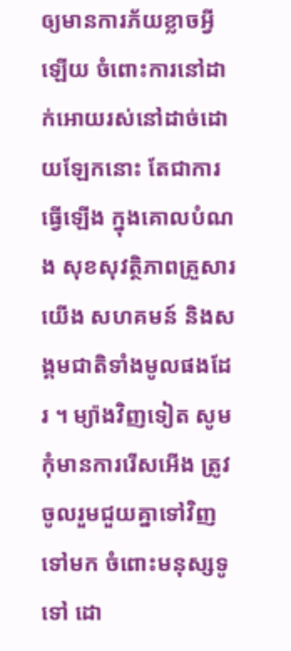ឲ្យមានការភ័យខ្លាចអ្វីឡើយ ចំពោះការនៅដាក់អោយរស់នៅដាច់ដោយឡែកនោះ តែជាការធ្វើឡើង ក្នុងគោលបំណង សុខសុវត្ថិភាពគ្រួសារយើង សហគមន៍ និងសង្គមជាតិទាំងមូលផងដែរ ។ ម្យ៉ាងវិញទៀត សូមកុំមានការរើសអើង ត្រូវចូលរួមជួយគ្នាទៅវិញទៅមក ចំពោះមនុស្សទូទៅ ដោ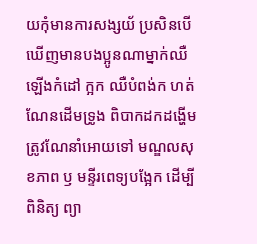យកុំមានការសង្សយ័ ប្រសិនបើ ឃើញមានបងប្អូនណាម្នាក់ឈឺ ឡើងកំដៅ ក្អក ឈឺបំពង់ក ហត់ណែនដើមទ្រូង ពិបាកដកដង្ហើម ត្រូវណែនាំអោយទៅ មណ្ឌលសុខភាព ឫ មន្ទីរពេទ្យបង្អែក ដើម្បីពិនិត្យ ព្យា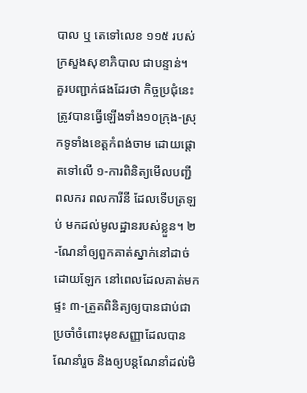បាល ឬ តេទៅលេខ ១១៥ របស់ក្រសួងសុខាភិបាល ជាបន្ទាន់។
គួរបញ្ជាក់ផងដែរថា កិច្ចប្រជុំនេះត្រូវបានធ្វើឡើងទាំង១០ក្រុង-ស្រុកទូទាំងខេត្តកំពង់ចាម ដោយផ្តោតទៅលើ ១-ការពិនិត្យមើលបញ្ជី ពលករ ពលការីនី ដែលទើបត្រឡប់ មកដល់មូលដ្ឋានរបស់ខ្លួន។ ២-ណែនាំឲ្យពួកគាត់ស្នាក់នៅដាច់ដោយឡែក នៅពេលដែលគាត់មកផ្ទះ ៣-ត្រួតពិនិត្យឲ្យបានជាប់ជាប្រចាំចំពោះមុខសញ្ញាដែលបានណែនាំរួច និងឲ្យបន្តណែនាំដល់មិ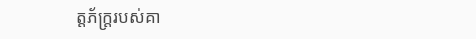ត្តភ័ក្ត្ររបស់គា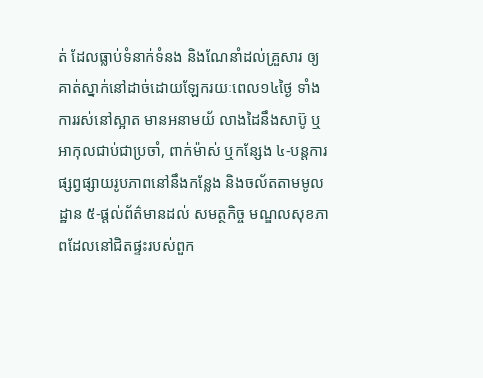ត់ ដែលធ្លាប់ទំនាក់ទំនង និងណែនាំដល់គ្រួសារ ឲ្យគាត់ស្នាក់នៅដាច់ដោយឡែករយៈពេល១៤ថ្ងៃ ទាំងការរស់នៅស្អាត មានអនាមយ័ លាងដៃនឹងសាប៊ូ ឬ អាកុលជាប់ជាប្រចាំ, ពាក់ម៉ាស់ ឬកន្សែង ៤-បន្តការផ្សព្វផ្សាយរូបភាពនៅនឹងកន្លែង និងចល័តតាមមូលដ្ឋាន ៥-ផ្តល់ព័ត៌មានដល់ សមត្ថកិច្ច មណ្ឌលសុខភាពដែលនៅជិតផ្ទះរបស់ពួក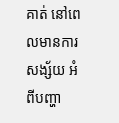គាត់ នៅពេលមានការសង្ស័យ អំពីបញ្ហា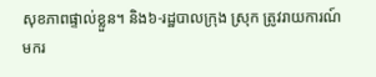សុខភាពផ្ទាល់ខ្លួន។ និង៦-រដ្ឋបាលក្រុង ស្រុក ត្រូវរាយការណ៍មករ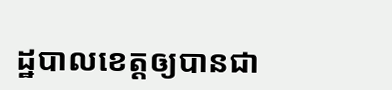ដ្ឋបាលខេត្តឲ្យបានជា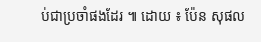ប់ជាប្រចាំផងដែរ ៕ ដោយ ៖ ប៉ែន សុផល